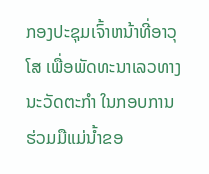ກອງປະຊຸມເຈົ້າຫນ້າທີ່ອາວຸໂສ ເພື່ອພັດທະນາເລວທາງນະວັດຕະກຳ ໃນກອບການຮ່ວມມືແມ່ນໍ້າຂອ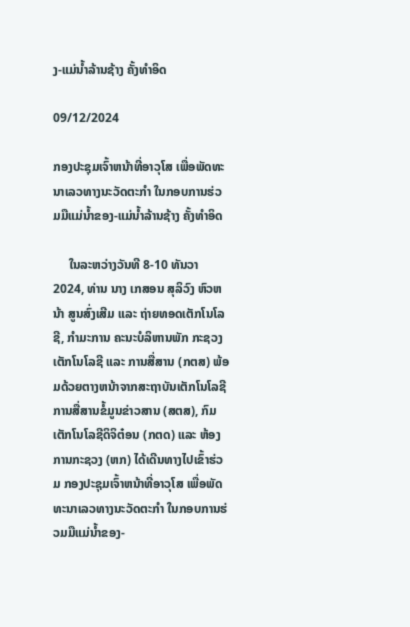ງ-ແມ່ນໍ້າລ້ານຊ້າງ ຄັ້ງທໍາອິດ

09/12/2024

ກອງປະຊຸມເຈົ້າຫນ້າທີ່ອາວຸໂສ ເພື່ອພັດທະນາເລວທາງນະວັດຕະກຳ ໃນກອບການຮ່ວມມືແມ່ນໍ້າຂອງ-ແມ່ນໍ້າລ້ານຊ້າງ ຄັ້ງທໍາອິດ

     ໃນລະຫວ່າງວັນທີ 8-10 ທັນວາ 2024, ທ່ານ ນາງ ເກສອນ ສຸລິວົງ ຫົວຫນ້າ ສູນສົ່ງເສີມ ແລະ ຖ່າຍທອດເຕັກໂນໂລຊີ, ກຳມະການ ຄະນະບໍລິຫານພັກ ກະຊວງເຕັກໂນໂລຊີ ແລະ ການສື່ສານ (ກຕສ) ພ້ອມດ້ວຍຕາງຫນ້າຈາກສະຖາບັນເຕັກໂນໂລຊີການສື່ສານຂໍ້ມູນຂ່າວສານ (ສຕສ), ກົມເຕັກໂນໂລຊີດິຈິຕ໋ອນ (ກຕດ) ແລະ ຫ້ອງການກະຊວງ (ຫກ) ໄດ້ເດີນທາງໄປເຂົ້າຮ່ວມ ກອງປະຊຸມເຈົ້າຫນ້າທີ່ອາວຸໂສ ເພື່ອພັດທະນາເລວທາງນະວັດຕະກຳ ໃນກອບການຮ່ວມມືແມ່ນໍ້າຂອງ-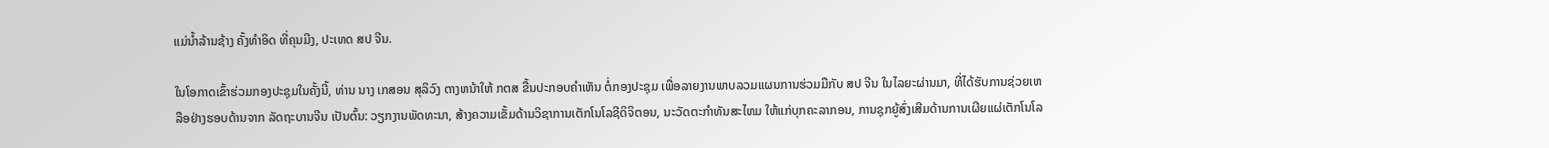ແມ່ນໍ້າລ້ານຊ້າງ ຄັ້ງທໍາອິດ ທີ່ຄຸນມີງ, ປະເທດ ສປ ຈີນ.

ໃນໂອກາດເຂົ້າຮ່ວມກອງປະຊຸມໃນຄັ້ງນີ້, ທ່ານ ນາງ ເກສອນ ສຸລິວົງ ຕາງຫນ້າໃຫ້ ກຕສ ຂື້ນປະກອບຄໍາເຫັນ ຕໍ່ກອງປະຊຸມ ເພື່ອລາຍງານພາບລວມແຜນການຮ່ວມມືກັບ ສປ ຈີນ ໃນໄລຍະຜ່ານມາ, ທີ່ໄດ້ຮັບການຊ່ວຍເຫລືອຢ່າງຮອບດ້ານຈາກ ລັດຖະບານຈີນ ເປັນຕົ້ນ: ວຽກງານພັດທະນາ, ສ້າງຄວາມເຂັ້ມດ້ານວິຊາການເຕັກໂນໂລຊີດິຈິຕອນ, ນະວັດຕະກຳທັນສະໄຫມ ໃຫ້ແກ່ບຸກຄະລາກອນ, ການຊຸກຍູ້ສົ່ງເສີມດ້ານການເຜີຍແຜ່ເຕັກໂນໂລ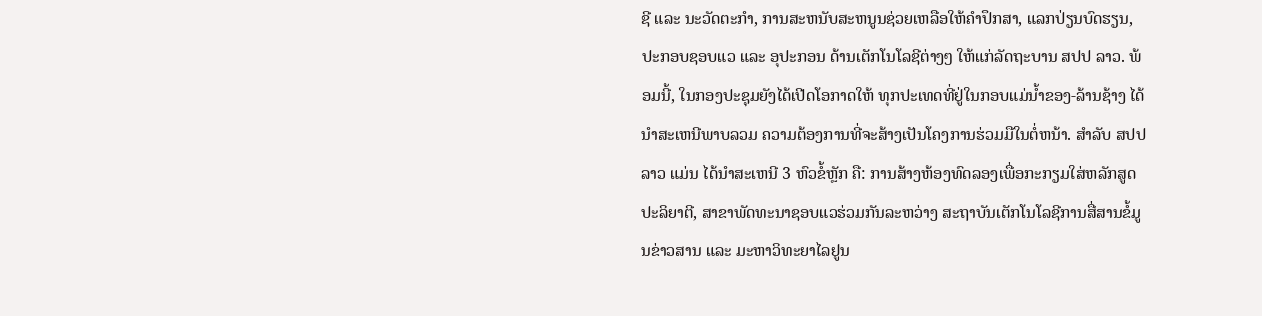ຊີ ແລະ ນະວັດຕະກໍາ, ການສະຫນັບສະຫນູນຊ່ວຍເຫລືອໃຫ້ຄໍາປຶກສາ, ແລກປ່ຽນບົດຮຽນ, ປະກອບຊອບແວ ແລະ ອຸປະກອນ ດ້ານເຕັກໂນໂລຊີຕ່າງໆ ໃຫ້ແກ່ລັດຖະບານ ສປປ ລາວ. ພ້ອມນີ້, ໃນກອງປະຊຸມຍັງໄດ້ເປີດໂອກາດໃຫ້ ທຸກປະເທດທີ່ຢູ່ໃນກອບແມ່ນໍ້າຂອງ-ລ້ານຊ້າງ ໄດ້ນໍາສະເຫນີພາບລວມ ຄວາມຕ້ອງການທີ່ຈະສ້າງເປັນໂຄງການຮ່ວມມືໃນຕໍ່ຫນ້າ. ສໍາລັບ ສປປ ລາວ ແມ່ນ ໄດ້ນໍາສະເຫນີ 3 ຫົວຂໍ້ຫຼັກ ຄື: ການສ້າງຫ້ອງທົດລອງເພື່ອກະກຽມໃສ່ຫລັກສູດປະລິຍາຕີ, ສາຂາພັດທະນາຊອບແວຮ່ວມກັນລະຫວ່າງ ສະຖາບັນເຕັກໂນໂລຊີການສື່ສານຂໍ້ມູນຂ່າວສານ ແລະ ມະຫາວິທະຍາໄລຢູນ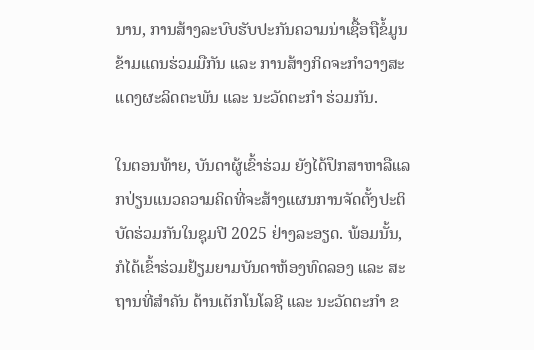ນານ, ການສ້າງລະບົບຮັບປະກັນຄວາມນ່າເຊື້ອຖືຂໍ້ມູນຂ້າມແດນຮ່ວມມືກັນ ແລະ ການສ້າງກິດຈະກຳວາງສະແດງຜະລິດຕະພັນ ແລະ ນະວັດຕະກຳ ຮ່ວມກັນ.

ໃນຕອນທ້າຍ, ບັນດາຜູ້ເຂົ້າຮ່ວມ ຍັງໄດ້ປຶກສາຫາລືແລກປ່ຽນແນວຄວາມຄິດທີ່ຈະສ້າງແຜນການຈັດຕັ້ງປະຕິບັດຮ່ວມກັນໃນຊຸມປີ 2025 ຢ່າງລະອຽດ. ພ້ອມນັ້ນ, ກໍໄດ້ເຂົ້າຮ່ວມຢ້ຽມຍາມບັນດາຫ້ອງທົດລອງ ແລະ ສະຖານທີ່ສໍາຄັນ ດ້ານເຕັກໂນໂລຊີ ແລະ ນະວັດຕະກໍາ ຂ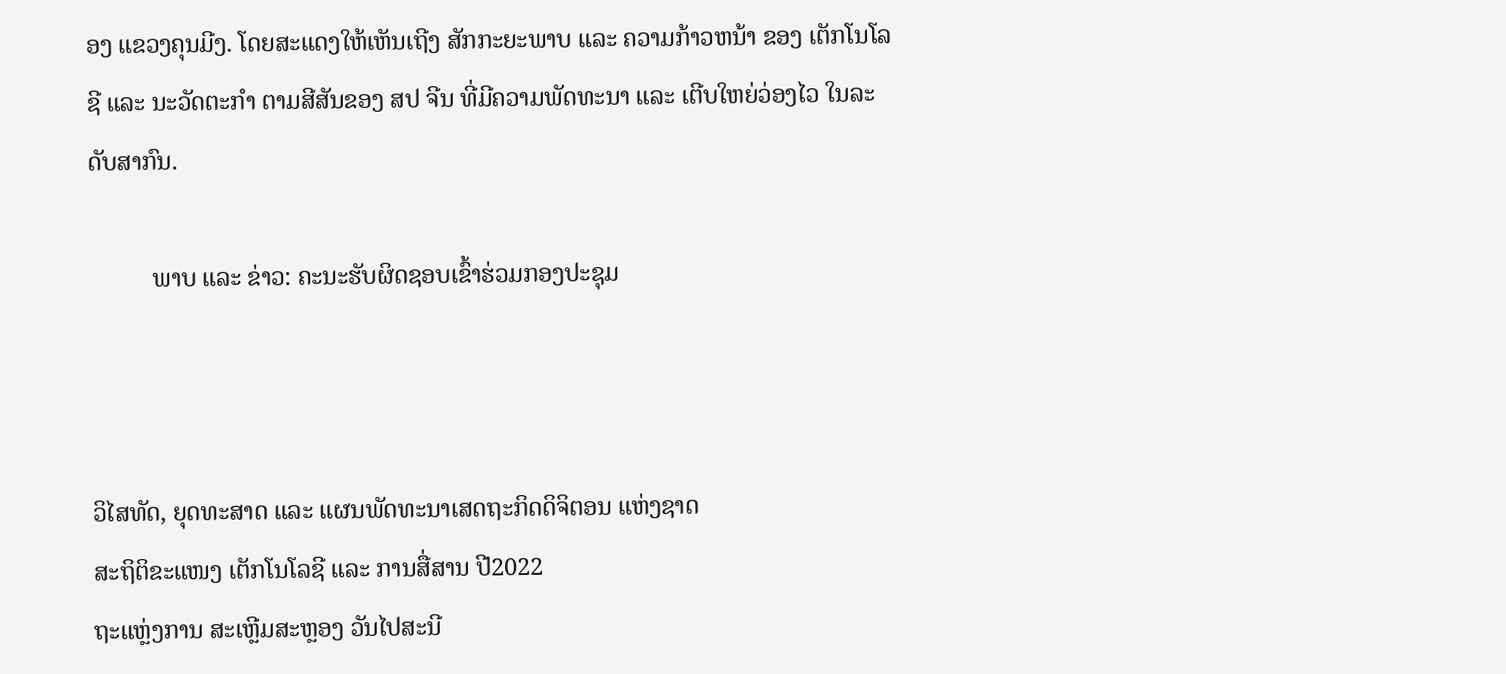ອງ ແຂວງຄຸນມີງ. ໂດຍສະແດງໃຫ້ເຫັນເຖີງ ສັກກະຍະພາບ ແລະ ຄວາມກ້າວຫນ້າ ຂອງ ເຕັກໂນໂລຊີ ແລະ ນະວັດຕະກຳ ຕາມສີສັນຂອງ ສປ ຈີນ ທີ່ມີຄວາມພັດທະນາ ແລະ ເຕີບໃຫຍ່ວ່ອງໄວ ໃນລະດັບສາກົນ.

          ພາບ ແລະ ຂ່າວ: ຄະນະຮັບຜິດຊອບເຂົ້າຮ່ວມກອງປະຊຸມ



ວິໄສທັດ, ຍຸດທະສາດ ແລະ ແຜນພັດທະນາເສດຖະກິດດິຈິຕອນ ແຫ່ງຊາດ
ສະຖິຕິຂະແໜງ ເຕັກໂນໂລຊີ ແລະ ການສື່ສານ ປີ2022
ຖະແຫຼ່ງການ ສະເຫຼີມສະຫຼອງ ວັນໄປສະນີ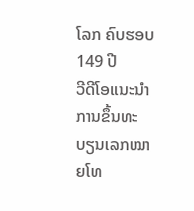ໂລກ ຄົບຮອບ 149 ປີ
ວີດີໂອແນະນໍາ ການຂຶ້ນທະບຽນເລກໝາຍໂທ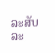ລະສັບ
ລະ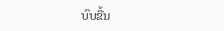ບົບຂື້ນ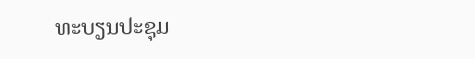ທະບຽນປະຊຸມ